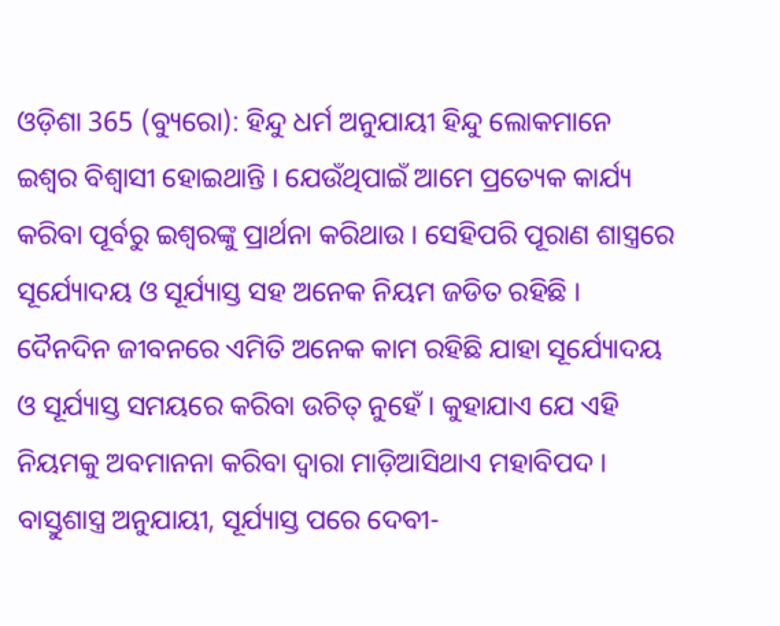ଓଡ଼ିଶା 365 (ବ୍ୟୁରୋ): ହିନ୍ଦୁ ଧର୍ମ ଅନୁଯାୟୀ ହିନ୍ଦୁ ଲୋକମାନେ ଇଶ୍ୱର ବିଶ୍ୱାସୀ ହୋଇଥାନ୍ତି । ଯେଉଁଥିପାଇଁ ଆମେ ପ୍ରତ୍ୟେକ କାର୍ଯ୍ୟ କରିବା ପୂର୍ବରୁ ଇଶ୍ୱରଙ୍କୁ ପ୍ରାର୍ଥନା କରିଥାଉ । ସେହିପରି ପୂରାଣ ଶାସ୍ତ୍ରରେ ସୂର୍ଯ୍ୟୋଦୟ ଓ ସୂର୍ଯ୍ୟାସ୍ତ ସହ ଅନେକ ନିୟମ ଜଡିତ ରହିଛି । ଦୈନଦିନ ଜୀବନରେ ଏମିତି ଅନେକ କାମ ରହିଛି ଯାହା ସୂର୍ଯ୍ୟୋଦୟ ଓ ସୂର୍ଯ୍ୟାସ୍ତ ସମୟରେ କରିବା ଉଚିତ୍ ନୁହେଁ । କୁହାଯାଏ ଯେ ଏହି ନିୟମକୁ ଅବମାନନା କରିବା ଦ୍ୱାରା ମାଡ଼ିଆସିଥାଏ ମହାବିପଦ ।
ବାସ୍ତୁଶାସ୍ତ୍ର ଅନୁଯାୟୀ, ସୂର୍ଯ୍ୟାସ୍ତ ପରେ ଦେବୀ-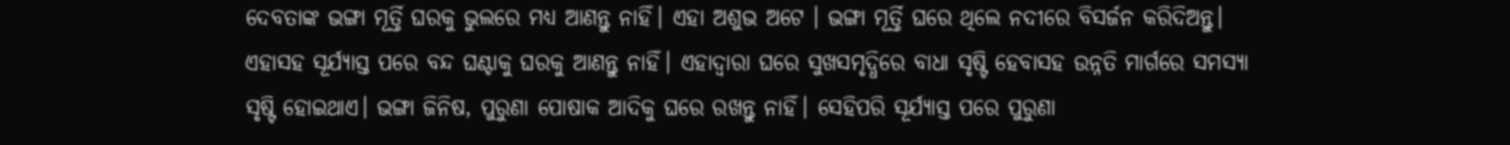ଦେବତାଙ୍କ ଭଙ୍ଗା ମୂର୍ତ୍ତି ଘରକୁ ଭୁଲରେ ମଧ୍ୟ ଆଣନ୍ତୁ ନାହିଁ। ଏହା ଅଶୁଭ ଅଟେ । ଭଙ୍ଗା ମୂର୍ତ୍ତି ଘରେ ଥିଲେ ନଦୀରେ ବିସର୍ଜନ କରିଦିଅନ୍ତୁ। ଏହାସହ ସୂର୍ଯ୍ୟାସ୍ତ ପରେ ବନ୍ଦ ଘଣ୍ଟାକୁ ଘରକୁ ଆଣନ୍ତୁ ନାହିଁ। ଏହାଦ୍ୱାରା ଘରେ ସୁଖସମୃଦ୍ଧିରେ ବାଧା ସୃଷ୍ଟି ହେବାସହ ଉନ୍ନତି ମାର୍ଗରେ ସମସ୍ୟା ସୃଷ୍ଟି ହୋଇଥାଏ। ଭଙ୍ଗା ଜିନିଷ, ପୁରୁଣା ପୋଷାକ ଆଦିକୁ ଘରେ ରଖନ୍ତୁ ନାହିଁ। ସେହିପରି ସୂର୍ଯ୍ୟାସ୍ତ ପରେ ପୁରୁଣା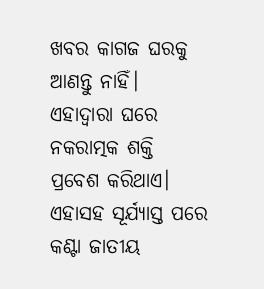ଖବର କାଗଜ ଘରକୁ ଆଣନ୍ତୁ ନାହିଁ। ଏହାଦ୍ୱାରା ଘରେ ନକରାତ୍ମକ ଶକ୍ତି ପ୍ରବେଶ କରିଥାଏ। ଏହାସହ ସୂର୍ଯ୍ୟାସ୍ତ ପରେ କଣ୍ଟା ଜାତୀୟ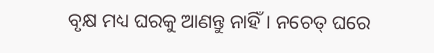ବୃକ୍ଷ ମଧ୍ୟ ଘରକୁ ଆଣନ୍ତୁ ନାହିଁ। ନଚେତ୍ ଘରେ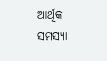ଆର୍ଥିକ ସମସ୍ୟା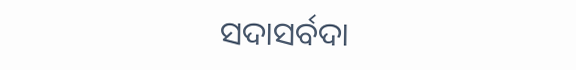ସଦାସର୍ବଦା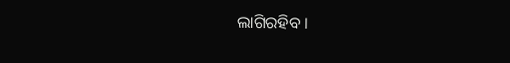ଲାଗିରହିବ ।